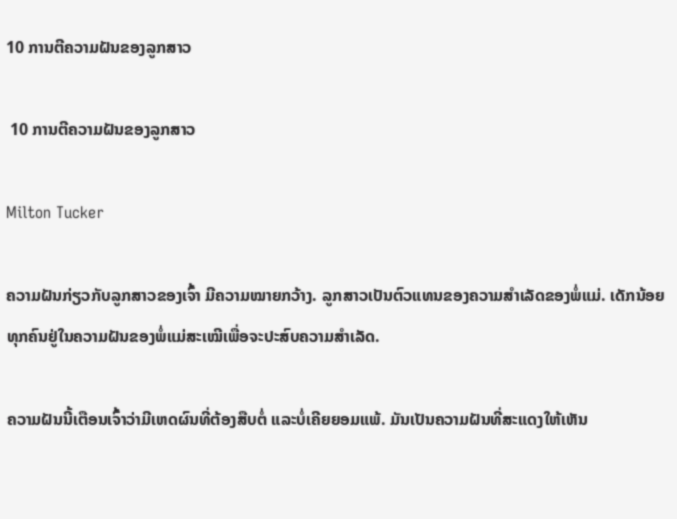10 ການຕີຄວາມຝັນຂອງລູກສາວ

 10 ການຕີຄວາມຝັນຂອງລູກສາວ

Milton Tucker

ຄວາມຝັນກ່ຽວກັບລູກສາວຂອງເຈົ້າ ມີຄວາມໝາຍກວ້າງ. ລູກສາວເປັນຕົວແທນຂອງຄວາມສໍາເລັດຂອງພໍ່ແມ່. ເດັກນ້ອຍທຸກຄົນຢູ່ໃນຄວາມຝັນຂອງພໍ່ແມ່ສະເໝີເພື່ອຈະປະສົບຄວາມສຳເລັດ.

ຄວາມຝັນນີ້ເຕືອນເຈົ້າວ່າມີເຫດຜົນທີ່ຕ້ອງສືບຕໍ່ ແລະບໍ່ເຄີຍຍອມແພ້. ມັນເປັນຄວາມຝັນທີ່ສະແດງໃຫ້ເຫັນ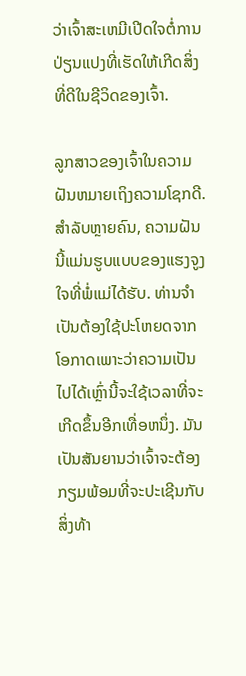ວ່າເຈົ້າສະເຫມີເປີດໃຈຕໍ່ການປ່ຽນແປງທີ່ເຮັດໃຫ້ເກີດສິ່ງທີ່ດີໃນຊີວິດຂອງເຈົ້າ.

ລູກສາວຂອງເຈົ້າໃນຄວາມຝັນຫມາຍເຖິງຄວາມໂຊກດີ. ສໍາລັບຫຼາຍຄົນ, ຄວາມຝັນນີ້ແມ່ນຮູບແບບຂອງແຮງຈູງໃຈທີ່ພໍ່ແມ່ໄດ້ຮັບ. ທ່ານຈໍາເປັນຕ້ອງໃຊ້ປະໂຫຍດຈາກໂອກາດເພາະວ່າຄວາມເປັນໄປໄດ້ເຫຼົ່ານີ້ຈະໃຊ້ເວລາທີ່ຈະເກີດຂຶ້ນອີກເທື່ອຫນຶ່ງ. ມັນເປັນສັນຍານວ່າເຈົ້າຈະຕ້ອງກຽມພ້ອມທີ່ຈະປະເຊີນກັບສິ່ງທ້າ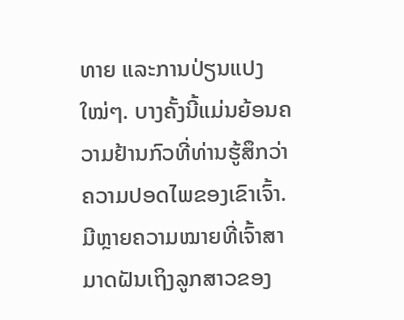ທາຍ ແລະການປ່ຽນແປງໃໝ່ໆ. ບາງຄັ້ງນີ້ແມ່ນຍ້ອນຄວາມຢ້ານກົວທີ່ທ່ານຮູ້ສຶກວ່າຄວາມປອດໄພຂອງເຂົາເຈົ້າ. ມີຫຼາຍຄວາມໝາຍທີ່ເຈົ້າສາມາດຝັນເຖິງລູກສາວຂອງ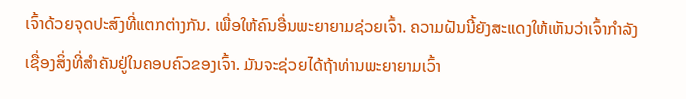ເຈົ້າດ້ວຍຈຸດປະສົງທີ່ແຕກຕ່າງກັນ. ເພື່ອໃຫ້ຄົນອື່ນພະຍາຍາມຊ່ວຍເຈົ້າ. ຄວາມຝັນນີ້ຍັງສະແດງໃຫ້ເຫັນວ່າເຈົ້າກໍາລັງເຊື່ອງສິ່ງທີ່ສໍາຄັນຢູ່ໃນຄອບຄົວຂອງເຈົ້າ. ມັນຈະຊ່ວຍໄດ້ຖ້າທ່ານພະຍາຍາມເວົ້າ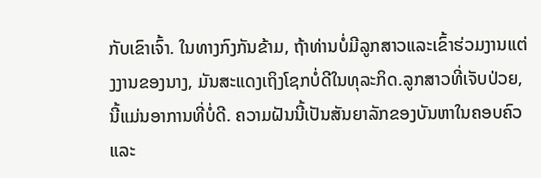ກັບເຂົາເຈົ້າ. ໃນທາງກົງກັນຂ້າມ, ຖ້າທ່ານບໍ່ມີລູກສາວແລະເຂົ້າຮ່ວມງານແຕ່ງງານຂອງນາງ, ມັນສະແດງເຖິງໂຊກບໍ່ດີໃນທຸລະກິດ.ລູກສາວທີ່ເຈັບປ່ວຍ, ນີ້ແມ່ນອາການທີ່ບໍ່ດີ. ຄວາມຝັນນີ້ເປັນສັນຍາລັກຂອງບັນຫາໃນຄອບຄົວແລະ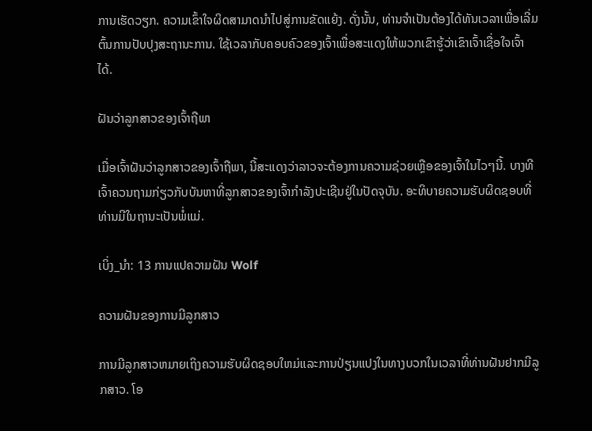ການເຮັດວຽກ. ຄວາມເຂົ້າໃຈຜິດສາມາດນໍາໄປສູ່ການຂັດແຍ້ງ. ດັ່ງນັ້ນ, ທ່ານຈໍາເປັນຕ້ອງໄດ້ທັນເວລາເພື່ອເລີ່ມຕົ້ນການປັບປຸງສະຖານະການ. ໃຊ້ເວລາກັບຄອບຄົວຂອງເຈົ້າເພື່ອສະແດງໃຫ້ພວກເຂົາຮູ້ວ່າເຂົາເຈົ້າເຊື່ອໃຈເຈົ້າໄດ້.

ຝັນວ່າລູກສາວຂອງເຈົ້າຖືພາ

ເມື່ອເຈົ້າຝັນວ່າລູກສາວຂອງເຈົ້າຖືພາ, ນີ້ສະແດງວ່າລາວຈະຕ້ອງການຄວາມຊ່ວຍເຫຼືອຂອງເຈົ້າໃນໄວໆນີ້. ບາງທີເຈົ້າຄວນຖາມກ່ຽວກັບບັນຫາທີ່ລູກສາວຂອງເຈົ້າກຳລັງປະເຊີນຢູ່ໃນປັດຈຸບັນ. ອະທິບາຍຄວາມຮັບຜິດຊອບທີ່ທ່ານມີໃນຖານະເປັນພໍ່ແມ່.

ເບິ່ງ_ນຳ: 13 ການແປຄວາມຝັນ Wolf

ຄວາມຝັນຂອງການມີລູກສາວ

ການມີລູກສາວຫມາຍເຖິງຄວາມຮັບຜິດຊອບໃຫມ່ແລະການປ່ຽນແປງໃນທາງບວກໃນເວລາທີ່ທ່ານຝັນຢາກມີລູກສາວ. ໂອ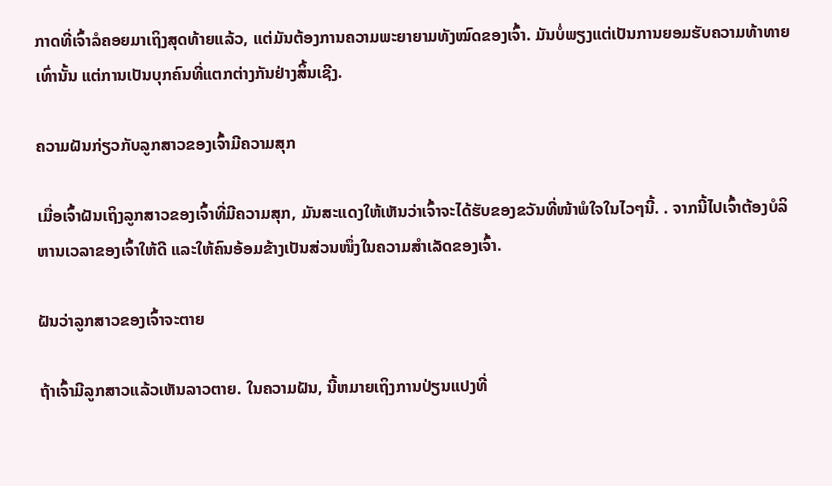ກາດທີ່ເຈົ້າລໍຄອຍມາເຖິງສຸດທ້າຍແລ້ວ, ແຕ່ມັນຕ້ອງການຄວາມພະຍາຍາມທັງໝົດຂອງເຈົ້າ. ມັນບໍ່ພຽງແຕ່ເປັນການຍອມຮັບຄວາມທ້າທາຍເທົ່ານັ້ນ ແຕ່ການເປັນບຸກຄົນທີ່ແຕກຕ່າງກັນຢ່າງສິ້ນເຊີງ.

ຄວາມຝັນກ່ຽວກັບລູກສາວຂອງເຈົ້າມີຄວາມສຸກ

ເມື່ອເຈົ້າຝັນເຖິງລູກສາວຂອງເຈົ້າທີ່ມີຄວາມສຸກ, ມັນສະແດງໃຫ້ເຫັນວ່າເຈົ້າຈະໄດ້ຮັບຂອງຂວັນທີ່ໜ້າພໍໃຈໃນໄວໆນີ້. . ຈາກນີ້ໄປເຈົ້າຕ້ອງບໍລິຫານເວລາຂອງເຈົ້າໃຫ້ດີ ແລະໃຫ້ຄົນອ້ອມຂ້າງເປັນສ່ວນໜຶ່ງໃນຄວາມສໍາເລັດຂອງເຈົ້າ.

ຝັນວ່າລູກສາວຂອງເຈົ້າຈະຕາຍ

ຖ້າເຈົ້າມີລູກສາວແລ້ວເຫັນລາວຕາຍ. ໃນຄວາມຝັນ, ນີ້ຫມາຍເຖິງການປ່ຽນແປງທີ່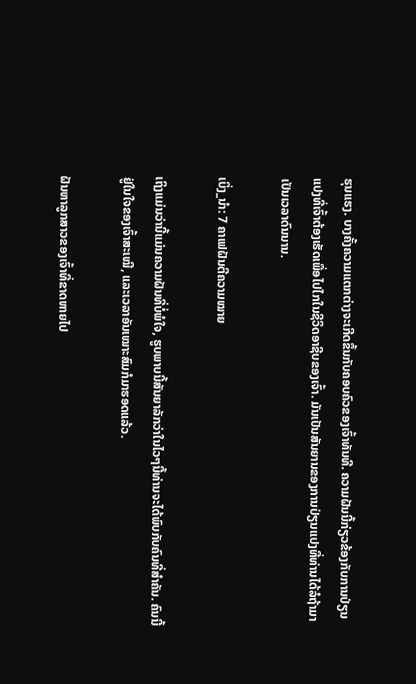ຮຸນແຮງ. ບາງຄັ້ງຄວາມແຕກຕ່າງຈະເກີດຂຶ້ນກັບຄອບຄົວຂອງເຈົ້າທັນທີ. ຄວາມຝັນນີ້ກ່ຽວຂ້ອງກັບການປ່ຽນແປງທີ່ເຈົ້າຕ້ອງເຮັດເພື່ອໄປໄກໃນຊີວິດອາຊີບຂອງເຈົ້າ. ມັນເປັນສັນຍານຂອງການປ່ຽນແປງທີ່ທ່ານໄດ້ລໍຖ້າມາເປັນເວລາດົນນານ.

ເບິ່ງ_ນຳ: 7 ຄາເຟຝັນຕີຄວາມໝາຍ

ເຖິງແມ່ນວ່ານີ້ແມ່ນຄວາມຝັນທີ່ບໍ່ພໍໃຈ, ຮູບພາບນີ້ສັນຍາລັກວ່າໃນໄວໆນີ້ທ່ານຈະໄດ້ພົບກັບຄົນທີ່ສໍາຄັນ. ຄົນນີ້ຢູ່ໃນໃຈຂອງເຈົ້າສະເໝີ, ແລະເວລາອັນເໝາະສົມກໍມາຮອດແລ້ວ.

ຝັນຫາລູກສາວຂອງເຈົ້າທີ່ຂາດຫາຍໄປ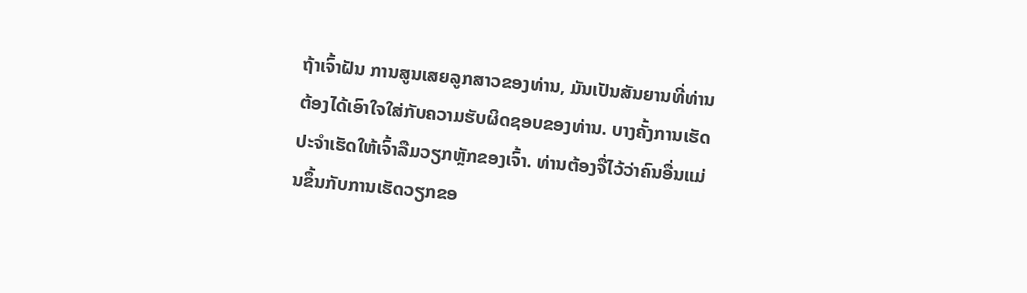ຖ້າເຈົ້າຝັນ ການສູນເສຍລູກສາວຂອງທ່ານ, ມັນເປັນສັນຍານທີ່ທ່ານຕ້ອງໄດ້ເອົາໃຈໃສ່ກັບຄວາມຮັບຜິດຊອບຂອງທ່ານ. ບາງຄັ້ງການເຮັດປະຈຳເຮັດໃຫ້ເຈົ້າລືມວຽກຫຼັກຂອງເຈົ້າ. ທ່ານຕ້ອງຈື່ໄວ້ວ່າຄົນອື່ນແມ່ນຂຶ້ນກັບການເຮັດວຽກຂອ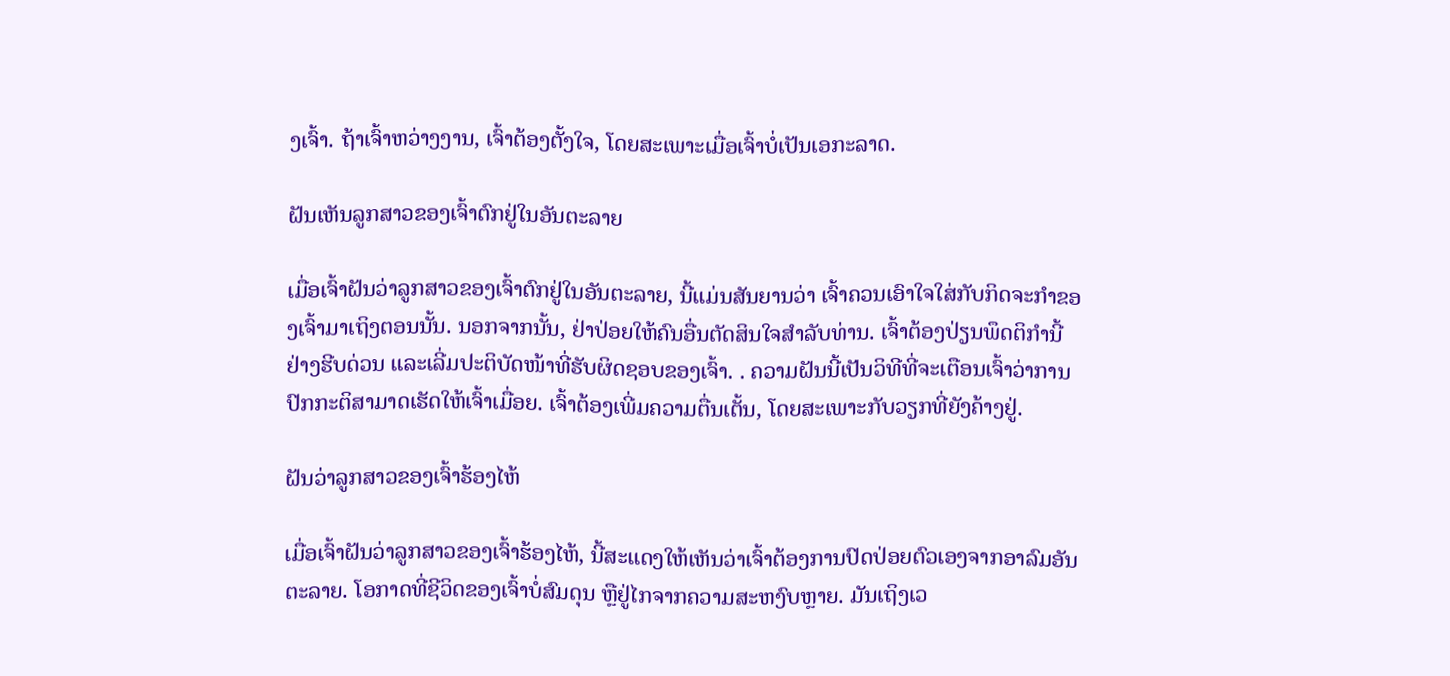ງເຈົ້າ. ຖ້າເຈົ້າຫວ່າງງານ, ເຈົ້າຕ້ອງຕັ້ງໃຈ, ໂດຍສະເພາະເມື່ອເຈົ້າບໍ່ເປັນເອກະລາດ.

ຝັນເຫັນລູກສາວຂອງເຈົ້າຕົກຢູ່ໃນອັນຕະລາຍ

ເມື່ອເຈົ້າຝັນວ່າລູກສາວຂອງເຈົ້າຕົກຢູ່ໃນອັນຕະລາຍ, ນີ້ແມ່ນສັນຍານວ່າ ເຈົ້າຄວນເອົາໃຈໃສ່ກັບກິດຈະກໍາຂອງເຈົ້າມາເຖິງຕອນນັ້ນ. ນອກຈາກນັ້ນ, ຢ່າປ່ອຍໃຫ້ຄົນອື່ນຕັດສິນໃຈສໍາລັບທ່ານ. ເຈົ້າຕ້ອງປ່ຽນພຶດຕິກຳນີ້ຢ່າງຮີບດ່ວນ ແລະເລີ່ມປະຕິບັດໜ້າທີ່ຮັບຜິດຊອບຂອງເຈົ້າ. . ຄວາມຝັນນີ້ເປັນວິທີທີ່ຈະເຕືອນເຈົ້າວ່າການປົກກະຕິສາມາດເຮັດໃຫ້ເຈົ້າເມື່ອຍ. ເຈົ້າຕ້ອງເພີ່ມຄວາມຕື່ນເຕັ້ນ, ໂດຍສະເພາະກັບວຽກທີ່ຍັງຄ້າງຢູ່.

ຝັນວ່າລູກສາວຂອງເຈົ້າຮ້ອງໄຫ້

ເມື່ອເຈົ້າຝັນວ່າລູກສາວຂອງເຈົ້າຮ້ອງໄຫ້, ນີ້ສະແດງໃຫ້ເຫັນວ່າເຈົ້າຕ້ອງການປົດປ່ອຍຕົວເອງຈາກອາລົມອັນຕະລາຍ. ໂອກາດທີ່ຊີວິດຂອງເຈົ້າບໍ່ສົມດຸນ ຫຼືຢູ່ໄກຈາກຄວາມສະຫງົບຫຼາຍ. ມັນເຖິງເວ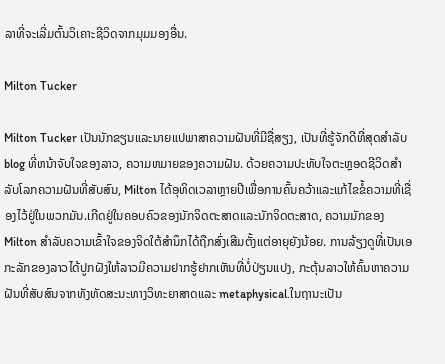ລາທີ່ຈະເລີ່ມຕົ້ນວິເຄາະຊີວິດຈາກມຸມມອງອື່ນ.

Milton Tucker

Milton Tucker ເປັນນັກຂຽນແລະນາຍແປພາສາຄວາມຝັນທີ່ມີຊື່ສຽງ, ເປັນທີ່ຮູ້ຈັກດີທີ່ສຸດສໍາລັບ blog ທີ່ຫນ້າຈັບໃຈຂອງລາວ, ຄວາມຫມາຍຂອງຄວາມຝັນ. ດ້ວຍຄວາມປະທັບໃຈຕະຫຼອດຊີວິດສໍາລັບໂລກຄວາມຝັນທີ່ສັບສົນ, Milton ໄດ້ອຸທິດເວລາຫຼາຍປີເພື່ອການຄົ້ນຄວ້າແລະແກ້ໄຂຂໍ້ຄວາມທີ່ເຊື່ອງໄວ້ຢູ່ໃນພວກມັນ.ເກີດຢູ່ໃນຄອບຄົວຂອງນັກຈິດຕະສາດແລະນັກຈິດຕະສາດ, ຄວາມມັກຂອງ Milton ສໍາລັບຄວາມເຂົ້າໃຈຂອງຈິດໃຕ້ສໍານຶກໄດ້ຖືກສົ່ງເສີມຕັ້ງແຕ່ອາຍຸຍັງນ້ອຍ. ການລ້ຽງດູທີ່ເປັນເອກະລັກຂອງລາວໄດ້ປູກຝັງໃຫ້ລາວມີຄວາມຢາກຮູ້ຢາກເຫັນທີ່ບໍ່ປ່ຽນແປງ, ກະຕຸ້ນລາວໃຫ້ຄົ້ນຫາຄວາມຝັນທີ່ສັບສົນຈາກທັງທັດສະນະທາງວິທະຍາສາດແລະ metaphysical.ໃນຖານະເປັນ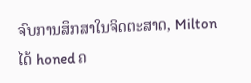ຈົບການສຶກສາໃນຈິດຕະສາດ, Milton ໄດ້ honed ຄ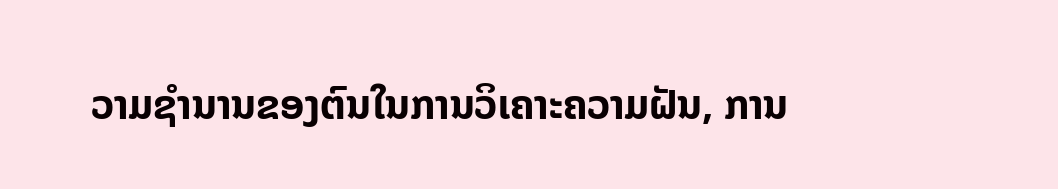ວາມຊໍານານຂອງຕົນໃນການວິເຄາະຄວາມຝັນ, ການ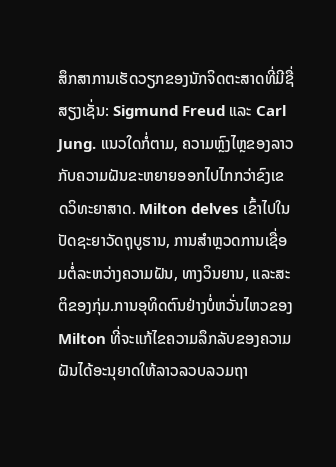ສຶກສາການເຮັດວຽກຂອງນັກຈິດຕະສາດທີ່ມີຊື່ສຽງເຊັ່ນ: Sigmund Freud ແລະ Carl Jung. ແນວໃດກໍ່ຕາມ, ຄວາມຫຼົງໄຫຼຂອງລາວກັບຄວາມຝັນຂະຫຍາຍອອກໄປໄກກວ່າຂົງເຂດວິທະຍາສາດ. Milton delves ເຂົ້າໄປໃນປັດຊະຍາວັດຖຸບູຮານ, ການສໍາຫຼວດການເຊື່ອມຕໍ່ລະຫວ່າງຄວາມຝັນ, ທາງວິນຍານ, ແລະສະຕິຂອງກຸ່ມ.ການອຸທິດຕົນຢ່າງບໍ່ຫວັ່ນໄຫວຂອງ Milton ທີ່ຈະແກ້ໄຂຄວາມລຶກລັບຂອງຄວາມຝັນໄດ້ອະນຸຍາດໃຫ້ລາວລວບລວມຖາ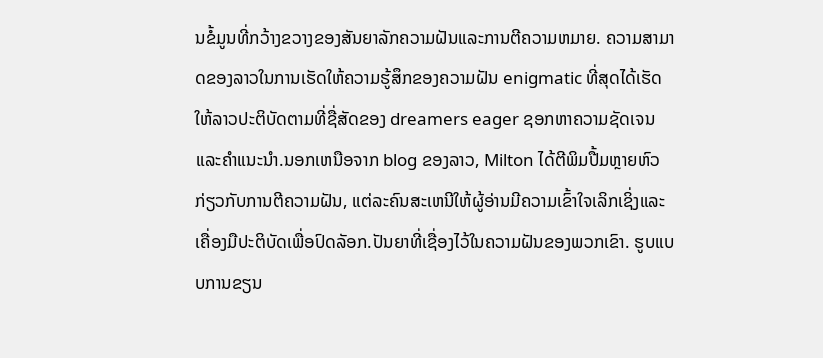ນຂໍ້ມູນທີ່ກວ້າງຂວາງຂອງສັນຍາລັກຄວາມຝັນແລະການຕີຄວາມຫມາຍ. ຄວາມສາມາດຂອງລາວໃນການເຮັດໃຫ້ຄວາມຮູ້ສຶກຂອງຄວາມຝັນ enigmatic ທີ່ສຸດໄດ້ເຮັດໃຫ້ລາວປະຕິບັດຕາມທີ່ຊື່ສັດຂອງ dreamers eager ຊອກຫາຄວາມຊັດເຈນແລະຄໍາແນະນໍາ.ນອກເຫນືອຈາກ blog ຂອງລາວ, Milton ໄດ້ຕີພິມປື້ມຫຼາຍຫົວກ່ຽວກັບການຕີຄວາມຝັນ, ແຕ່ລະຄົນສະເຫນີໃຫ້ຜູ້ອ່ານມີຄວາມເຂົ້າໃຈເລິກເຊິ່ງແລະເຄື່ອງມືປະຕິບັດເພື່ອປົດລັອກ.ປັນຍາທີ່ເຊື່ອງໄວ້ໃນຄວາມຝັນຂອງພວກເຂົາ. ຮູບແບບການຂຽນ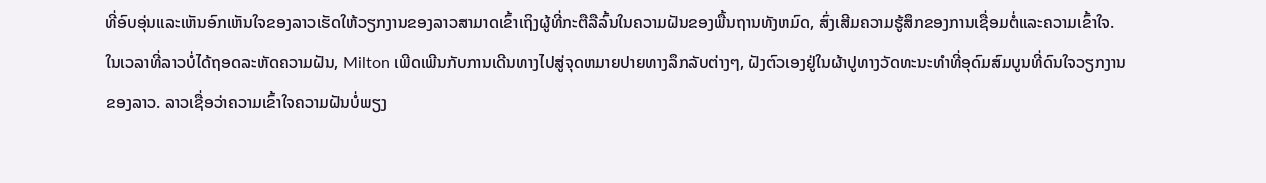ທີ່ອົບອຸ່ນແລະເຫັນອົກເຫັນໃຈຂອງລາວເຮັດໃຫ້ວຽກງານຂອງລາວສາມາດເຂົ້າເຖິງຜູ້ທີ່ກະຕືລືລົ້ນໃນຄວາມຝັນຂອງພື້ນຖານທັງຫມົດ, ສົ່ງເສີມຄວາມຮູ້ສຶກຂອງການເຊື່ອມຕໍ່ແລະຄວາມເຂົ້າໃຈ.ໃນເວລາທີ່ລາວບໍ່ໄດ້ຖອດລະຫັດຄວາມຝັນ, Milton ເພີດເພີນກັບການເດີນທາງໄປສູ່ຈຸດຫມາຍປາຍທາງລຶກລັບຕ່າງໆ, ຝັງຕົວເອງຢູ່ໃນຜ້າປູທາງວັດທະນະທໍາທີ່ອຸດົມສົມບູນທີ່ດົນໃຈວຽກງານຂອງລາວ. ລາວເຊື່ອວ່າຄວາມເຂົ້າໃຈຄວາມຝັນບໍ່ພຽງ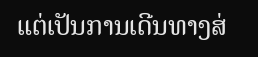ແຕ່ເປັນການເດີນທາງສ່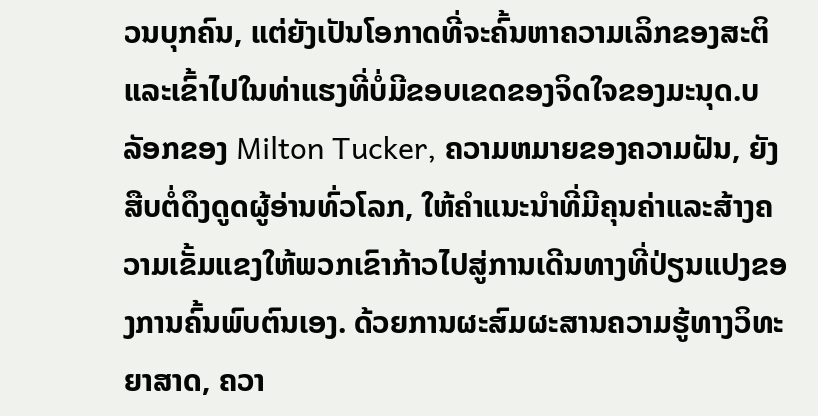ວນບຸກຄົນ, ແຕ່ຍັງເປັນໂອກາດທີ່ຈະຄົ້ນຫາຄວາມເລິກຂອງສະຕິແລະເຂົ້າໄປໃນທ່າແຮງທີ່ບໍ່ມີຂອບເຂດຂອງຈິດໃຈຂອງມະນຸດ.ບລັອກຂອງ Milton Tucker, ຄວາມຫມາຍຂອງຄວາມຝັນ, ຍັງສືບຕໍ່ດຶງດູດຜູ້ອ່ານທົ່ວໂລກ, ໃຫ້ຄໍາແນະນໍາທີ່ມີຄຸນຄ່າແລະສ້າງຄວາມເຂັ້ມແຂງໃຫ້ພວກເຂົາກ້າວໄປສູ່ການເດີນທາງທີ່ປ່ຽນແປງຂອງການຄົ້ນພົບຕົນເອງ. ດ້ວຍການຜະສົມຜະສານຄວາມຮູ້ທາງວິທະຍາສາດ, ຄວາ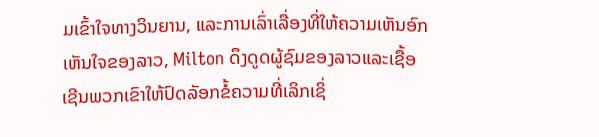ມເຂົ້າໃຈທາງວິນຍານ, ແລະການເລົ່າເລື່ອງທີ່ໃຫ້ຄວາມເຫັນອົກເຫັນໃຈຂອງລາວ, Milton ດຶງດູດຜູ້ຊົມຂອງລາວແລະເຊື້ອເຊີນພວກເຂົາໃຫ້ປົດລັອກຂໍ້ຄວາມທີ່ເລິກເຊິ່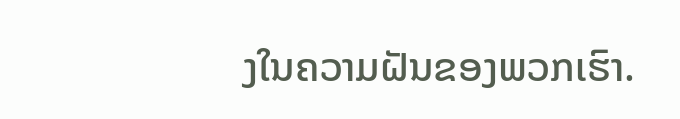ງໃນຄວາມຝັນຂອງພວກເຮົາ.